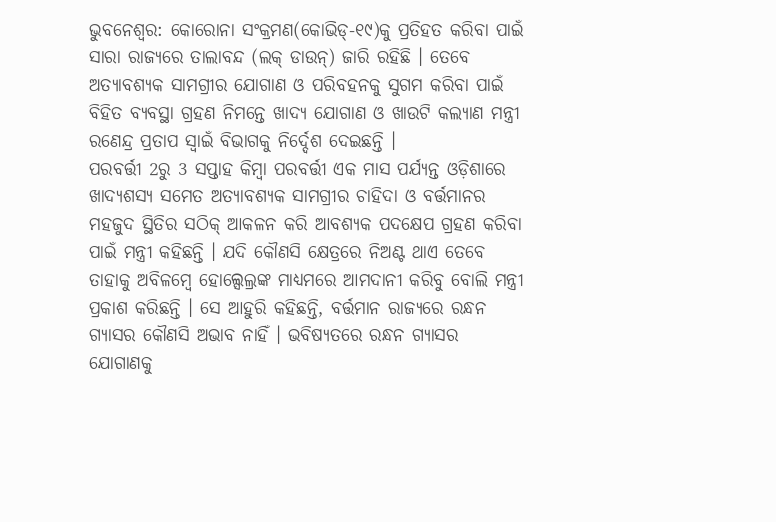ଭୁବନେଶ୍ବର: କୋରୋନା ସଂକ୍ରମଣ(କୋଭିଡ୍-୧୯)କୁ ପ୍ରତିହତ କରିବା ପାଇଁ ସାରା ରାଜ୍ୟରେ ତାଲାବନ୍ଦ (ଲକ୍ ଡାଉନ୍) ଜାରି ରହିଛି । ତେବେ ଅତ୍ୟାବଶ୍ୟକ ସାମଗ୍ରୀର ଯୋଗାଣ ଓ ପରିବହନକୁ ସୁଗମ କରିବା ପାଇଁ ବିହିତ ବ୍ୟବସ୍ଥା ଗ୍ରହଣ ନିମନ୍ତେ ଖାଦ୍ୟ ଯୋଗାଣ ଓ ଖାଉଟି କଲ୍ୟାଣ ମନ୍ତ୍ରୀ ରଣେନ୍ଦ୍ର ପ୍ରତାପ ସ୍ୱାଇଁ ବିଭାଗକୁ ନିର୍ଦ୍ଦେଶ ଦେଇଛନ୍ତି ।
ପରବର୍ତ୍ତୀ 2ରୁ 3 ସପ୍ତାହ କିମ୍ବା ପରବର୍ତ୍ତୀ ଏକ ମାସ ପର୍ଯ୍ୟନ୍ତ ଓଡ଼ିଶାରେ ଖାଦ୍ୟଶସ୍ୟ ସମେତ ଅତ୍ୟାବଶ୍ୟକ ସାମଗ୍ରୀର ଚାହିଦା ଓ ବର୍ତ୍ତମାନର ମହଜୁଦ ସ୍ଥିତିର ସଠିକ୍ ଆକଳନ କରି ଆବଶ୍ୟକ ପଦକ୍ଷେପ ଗ୍ରହଣ କରିବା ପାଇଁ ମନ୍ତ୍ରୀ କହିଛନ୍ତି । ଯଦି କୌଣସି କ୍ଷେତ୍ରରେ ନିଅଣ୍ଟ ଥାଏ ତେବେ ତାହାକୁ ଅବିଳମ୍ବେ ହୋଲ୍ସେଲ୍ରଙ୍କ ମାଧ୍ୟମରେ ଆମଦାନୀ କରିବୁ ବୋଲି ମନ୍ତ୍ରୀ ପ୍ରକାଶ କରିଛନ୍ତି । ସେ ଆହୁରି କହିଛନ୍ତି, ବର୍ତ୍ତମାନ ରାଜ୍ୟରେ ରନ୍ଧନ ଗ୍ୟାସର କୌଣସି ଅଭାବ ନାହିଁ । ଭବିଷ୍ୟତରେ ରନ୍ଧନ ଗ୍ୟାସର ଯୋଗାଣକୁ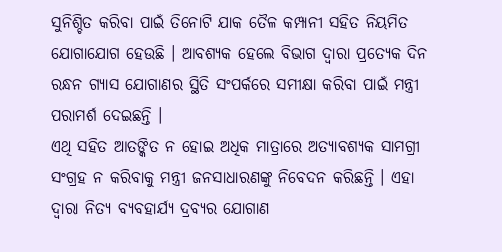ସୁନିଶ୍ଚିତ କରିବା ପାଇଁ ତିନୋଟି ଯାକ ତୈଳ କମ୍ପାନୀ ସହିତ ନିୟମିତ ଯୋଗାଯୋଗ ହେଉଛି । ଆବଶ୍ୟକ ହେଲେ ବିଭାଗ ଦ୍ୱାରା ପ୍ରତ୍ୟେକ ଦିନ ରନ୍ଧନ ଗ୍ୟାସ ଯୋଗାଣର ସ୍ଥିତି ସଂପର୍କରେ ସମୀକ୍ଷା କରିବା ପାଇଁ ମନ୍ତ୍ରୀ ପରାମର୍ଶ ଦେଇଛନ୍ତି ।
ଏଥି ସହିତ ଆତଙ୍କିତ ନ ହୋଇ ଅଧିକ ମାତ୍ରାରେ ଅତ୍ୟାବଶ୍ୟକ ସାମଗ୍ରୀ ସଂଗ୍ରହ ନ କରିବାକୁ ମନ୍ତ୍ରୀ ଜନସାଧାରଣଙ୍କୁ ନିବେଦନ କରିଛନ୍ତି । ଏହା ଦ୍ବାରା ନିତ୍ୟ ବ୍ୟବହାର୍ଯ୍ୟ ଦ୍ରବ୍ୟର ଯୋଗାଣ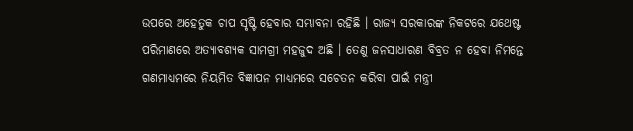ଉପରେ ଅହେତୁକ ଚାପ ସୃଷ୍ଟି ହେବାର ସମ୍ଭାବନା ରହିଛି । ରାଜ୍ୟ ସରକାରଙ୍କ ନିକଟରେ ଯଥେଷ୍ଟ ପରିମାଣରେ ଅତ୍ୟାବଶ୍ୟକ ସାମଗ୍ରୀ ମହଜୁଦ ଅଛି । ତେଣୁ ଜନସାଧାରଣ ବିବ୍ରତ ନ ହେବା ନିମନ୍ତେ ଗଣମାଧ୍ୟମରେ ନିୟମିତ ବିଜ୍ଞାପନ ମାଧ୍ୟମରେ ସଚେତନ କରିବା ପାଇଁ ମନ୍ତ୍ରୀ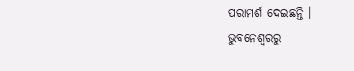ପରାମର୍ଶ ଦେଇଛନ୍ତି ।
ଭୁବନେଶ୍ବରରୁ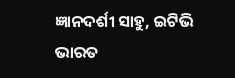ଜ୍ଞାନଦର୍ଶୀ ସାହୁ, ଇଟିଭି ଭାରତ